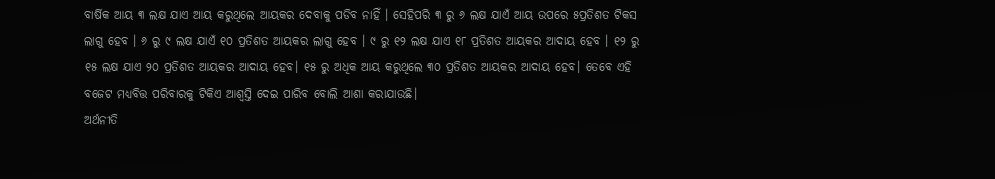ବାର୍ଷିକ ଆୟ ୩ ଲକ୍ଷ ଯାଏ ଆୟ କରୁଥିଲେ ଆୟକର ଦେବାକୁ ପଡିବ ନାହିଁ । ସେହିପରି ୩ ରୁ ୬ ଲକ୍ଷ ଯାଏଁ ଆୟ ଉପରେ ୫ପ୍ରତିଶତ ଟିକସ ଲାଗୁ ହେବ । ୬ ରୁ ୯ ଲକ୍ଷ ଯାଏଁ ୧୦ ପ୍ରତିଶତ ଆୟକର ଲାଗୁ ହେବ । ୯ ରୁ ୧୨ ଲକ୍ଷ ଯାଏ ୧୮ ପ୍ରତିଶତ ଆୟକର ଆଦାୟ ହେବ । ୧୨ ରୁ ୧୫ ଲକ୍ଷ ଯାଏ ୨୦ ପ୍ରତିଶତ ଆୟକର ଆଦାୟ ହେବ। ୧୫ ରୁ ଅଧିକ ଆୟ କରୁଥିଲେ ୩୦ ପ୍ରତିଶତ ଆୟକର ଆଦାୟ ହେବ। ତେବେ ଏହି ବଜେଟ ମଧ୍ୟବିତ୍ତ ପରିବାରକୁ ଟିକିଏ ଆଶ୍ୱସ୍ତି ଦେଇ ପାରିବ ବୋଲି ଆଶା କରାଯାଉଛି।
ଅର୍ଥନୀତି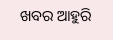ଖବର ଆହୁରି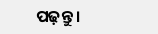ପଢ଼ନ୍ତୁ ।